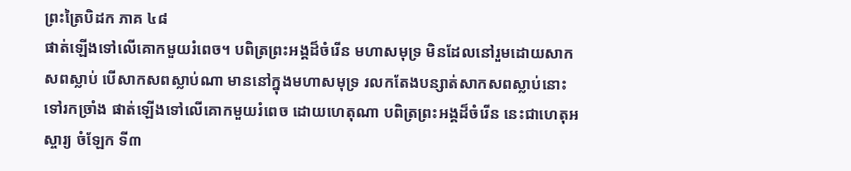ព្រះត្រៃបិដក ភាគ ៤៨
ផាត់ឡើងទៅលើគោកមួយរំពេច។ បពិត្រព្រះអង្គដ៏ចំរើន មហាសមុទ្រ មិនដែលនៅរួមដោយសាកសពស្លាប់ បើសាកសពស្លាប់ណា មាននៅក្នុងមហាសមុទ្រ រលកតែងបន្សាត់សាកសពស្លាប់នោះទៅរកច្រាំង ផាត់ឡើងទៅលើគោកមួយរំពេច ដោយហេតុណា បពិត្រព្រះអង្គដ៏ចំរើន នេះជាហេតុអស្ចារ្យ ចំឡែក ទី៣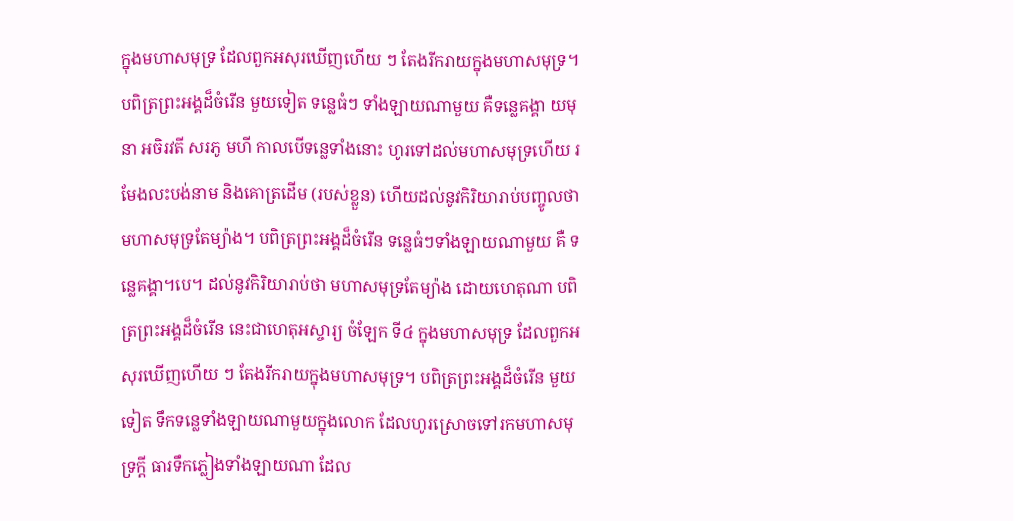ក្នុងមហាសមុទ្រ ដែលពួកអសុរឃើញហើយ ៗ តែងរីករាយក្នុងមហាសមុទ្រ។ បពិត្រព្រះអង្គដ៏ចំរើន មួយទៀត ទន្លេធំៗ ទាំងឡាយណាមួយ គឺទន្លេគង្គា យមុនា អចិរវតី សរភូ មហី កាលបើទន្លេទាំងនោះ ហូរទៅដល់មហាសមុទ្រហើយ រមែងលះបង់នាម និងគោត្រដើម (របស់ខ្លួន) ហើយដល់នូវកិរិយារាប់បញ្ចូលថា មហាសមុទ្រតែម្យ៉ាង។ បពិត្រព្រះអង្គដ៏ចំរើន ទន្លេធំៗទាំងឡាយណាមួយ គឺ ទន្លេគង្គា។បេ។ ដល់នូវកិរិយារាប់ថា មហាសមុទ្រតែម្យ៉ាង ដោយហេតុណា បពិត្រព្រះអង្គដ៏ចំរើន នេះជាហេតុអស្ចារ្យ ចំឡែក ទី៤ ក្នុងមហាសមុទ្រ ដែលពួកអសុរឃើញហើយ ៗ តែងរីករាយក្នុងមហាសមុទ្រ។ បពិត្រព្រះអង្គដ៏ចំរើន មួយទៀត ទឹកទន្លេទាំងឡាយណាមួយក្នុងលោក ដែលហូរស្រោចទៅរកមហាសមុទ្រក្ដី ធារទឹកភ្លៀងទាំងឡាយណា ដែល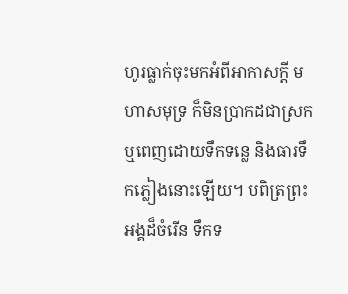ហូរធ្លាក់ចុះមកអំពីអាកាសក្ដី មហាសមុទ្រ ក៏មិនប្រាកដជាស្រក ឬពេញដោយទឹកទន្លេ និងធារទឹកភ្លៀងនោះឡើយ។ បពិត្រព្រះអង្គដ៏ចំរើន ទឹកទ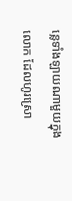ន្លេទាំងឡាយណាមួយក្នុងលោក ដែលហូរស្រោ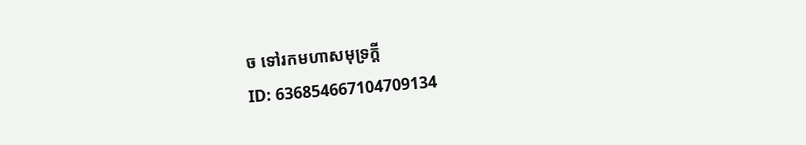ច ទៅរកមហាសមុទ្រក្ដី
ID: 636854667104709134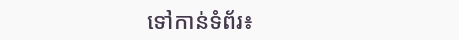ទៅកាន់ទំព័រ៖